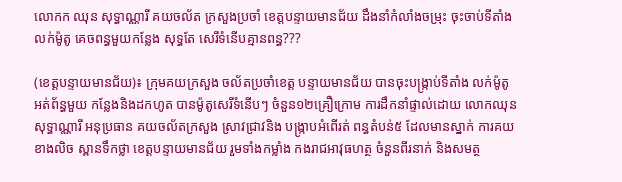លោកក ឈុន សុទ្ធាណ្ណារី គយចល័ត ក្រសួងប្រចាំ ខេត្តបន្ទាយមានជ័យ ដឹងនាំកំលាំងចម្រុះ ចុះចាប់ទីតាំងលក់ម៉ូតូ គេចពន្ធមួយកន្លែង សុទ្ធតែ សេរីទំនើបគ្មានពន្ធ???

(ខេត្តបន្ទាយមានជ័យ)៖ ក្រុមគយក្រសួង ចល័តប្រចាំខេត្ត បន្ទាយមានជ័យ បានចុះបង្ក្រាប់ទីតាំង លក់ម៉ូតូ អត់ព័ន្ធមួយ កន្លែងនិងដកហូត បានម៉ូតូសេរីទំនើបៗ ចំនួន១២គ្រឿក្រោម ការដឹកនាំផ្ទាល់ដោយ លោកឈុន សុទ្ធាណ្ណារី អនុប្រធាន គយចល័តក្រសួង ស្រាវជ្រាវនិង បង្ក្រាបអំពើរត់ ពន្ធតំបន់៥ ដែលមានស្នាក់ ការគយខាងលិច ស្ពានទឹកថ្លា ខេត្តបន្ទាយមានជ័យ រួមទាំងកម្លាំង កងរាជអាវុធហត្ថ ចំនួនពីរនាក់ និងសមត្ថ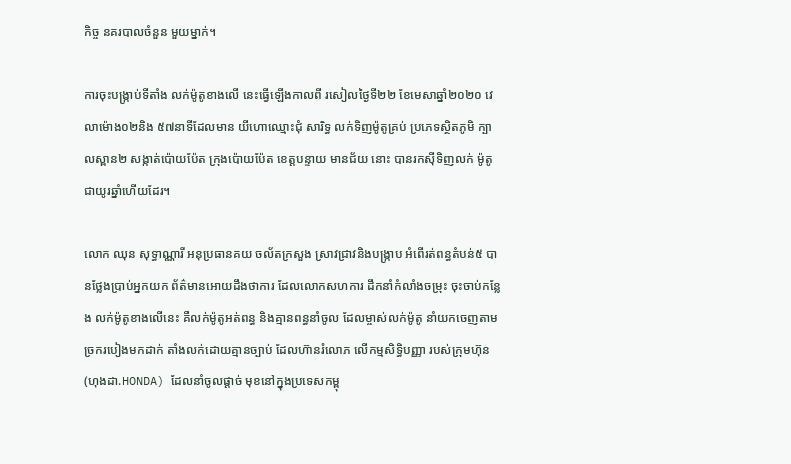កិច្ច នគរបាលចំនួន មួយម្នាក់។

ការចុះបង្ក្រាប់ទីតាំង លក់ម៉ូតូខាងលើ នេះធ្វើឡើងកាលពី រសៀលថ្ងៃទី២២ ខែមេសាឆ្នាំ២០២០ វេលាម៉ោង០២និង ៥៧នាទីដែលមាន យីហោឈ្មោះជុំ សារិទ្ធ លក់ទិញម៉ូតូគ្រប់ ប្រភេទស្ថិតភូមិ ក្បាលស្ពាន២ សង្កាត់ប៉ោយប៉ែត ក្រុងប៉ោយប៉ែត ខេត្តបន្ទាយ មានជ័យ នោះ បានរកស៊ីទិញលក់ ម៉ូតូជាយូរឆ្នាំហើយដែរ។

លោក ឈុន សុទ្ធាណ្ណារី អនុប្រធានគយ ចល័តក្រសួង ស្រាវជ្រាវនិងបង្ក្រាប អំពើរត់ពន្ធតំបន់៥ បានថ្លែងប្រាប់អ្នកយក ព័ត៌មានអោយដឹងថាការ ដែលលោកសហការ ដឹកនាំកំលាំងចម្រុះ ចុះចាប់កន្លែង លក់ម៉ូតូខាងលើនេះ គឺលក់ម៉ូតូអត់ពន្ធ និងគ្មានពន្ធនាំចូល ដែលម្ចាស់លក់ម៉ូតូ នាំយកចេញតាម ច្រករបៀងមកដាក់ តាំងលក់ដោយគ្មានច្បាប់ ដែលហ៊ានរំលោភ លើកម្មសិទ្ធិបញ្ញា របស់ក្រុមហ៊ុន (ហុងដា.HONDA) ដែលនាំចូលផ្តាច់ មុខនៅក្នុងប្រទេសកម្ពុ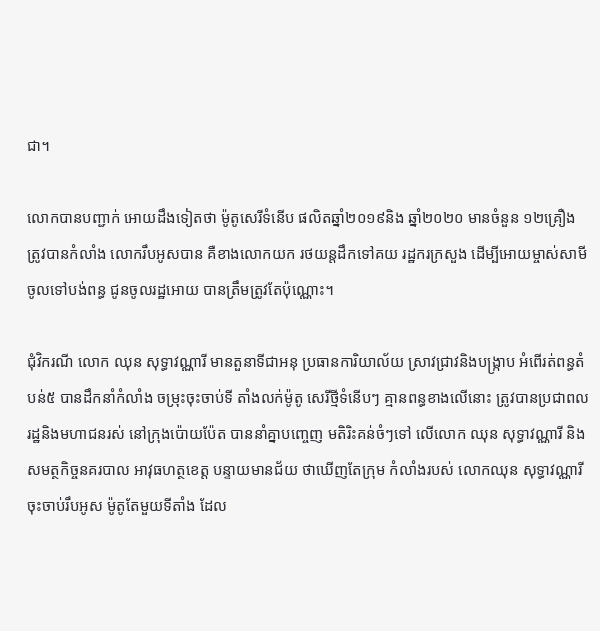ជា។

លោកបានបញ្ជាក់ អោយដឹងទៀតថា ម៉ូតូសេរីទំនើប ផលិតឆ្នាំ២០១៩និង ឆ្នាំ២០២០ មានចំនួន ១២គ្រឿង ត្រូវបានកំលាំង លោករឹបអូសបាន គឺខាងលោកយក រថយន្តដឹកទៅគយ រដ្ឋករក្រសួង ដើម្បីអោយម្ចាស់សាមី ចូលទៅបង់ពន្ធ ជូនចូលរដ្ឋអោយ បានត្រឹមត្រូវតែប៉ុណ្ណោះ។

ជុំវិករណី លោក ឈុន សុទ្ធាវណ្ណារី មានតួនាទីជាអនុ ប្រធានការិយាល័យ ស្រាវជ្រាវនិងបង្ក្រាប អំពើរត់ពន្ធតំបន់៥ បានដឹកនាំកំលាំង ចម្រុះចុះចាប់ទី តាំងលក់ម៉ូតូ សេរីថ្មីទំនើបៗ គ្មានពន្ធខាងលើនោះ ត្រូវបានប្រជាពល រដ្ឋនិងមហាជនរស់ នៅក្រុងប៉ោយប៉ែត បាននាំគ្នាបញ្ចេញ មតិរិះគន់ចំៗទៅ លើលោក ឈុន សុទ្ធាវណ្ណារី និងសមត្ថកិច្ចនគរបាល អាវុធហត្ថខេត្ត បន្ទាយមានជ័យ ថាឃើញតែក្រុម កំលាំងរបស់ លោកឈុន សុទ្ធាវណ្ណារី ចុះចាប់រឹបអូស ម៉ូតូតែមួយទីតាំង ដែល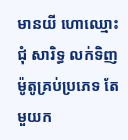មានយី ហោឈ្មោះជុំ សារិទ្ធ លក់ទិញ ម៉ូតូគ្រប់ប្រភេទ តែមួយក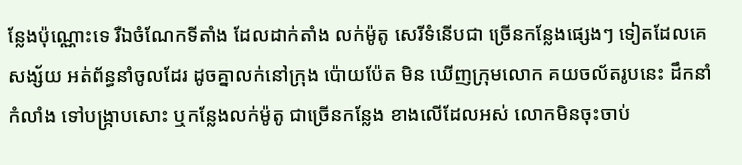ន្លែងប៉ុណ្ណោះទេ រឺឯចំណែកទីតាំង ដែលដាក់តាំង លក់ម៉ូតូ សេរីទំនើបជា ច្រើនកន្លែងផ្សេងៗ ទៀតដែលគេសង្ស័យ អត់ព័ន្ធនាំចូលដែរ ដូចគ្នាលក់នៅក្រុង ប៉ោយប៉ែត មិន ឃើញក្រុមលោក គយចល័តរូបនេះ ដឹកនាំកំលាំង ទៅបង្ក្រាបសោះ ឬកន្លែងលក់ម៉ូតូ ជាច្រើនកន្លែង ខាងលើដែលអស់ លោកមិនចុះចាប់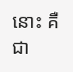នោះ គឺជា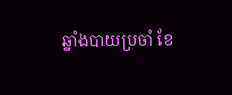ឆ្នាំងបាយប្រចាំ ខែ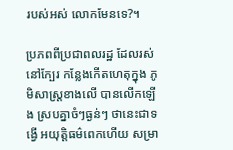របស់អស់ លោកមែនទេ?។

ប្រភពពីប្រជាពលរដ្ឋ ដែលរស់នៅក្បែរ កន្លែងកើតហេតុក្នុង ភូមិសាស្ត្រខាងលើ បានលើកឡើង ស្របគ្នាចំៗធ្ងន់ៗ ថានេះជាទង្វើ អយុត្តិធម៌ពេកហើយ សម្រា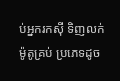ប់អ្នករកស៊ី ទិញលក់ម៉ូតូគ្រប់ ប្រភេទដូច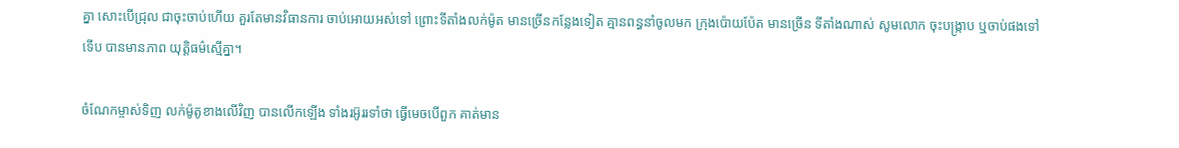គ្នា សោះបើជ្រុល ជាចុះចាប់ហើយ គួរតែមានវិធានការ ចាប់អោយអស់ទៅ ព្រោះទីតាំងលក់ម៉ូត មានច្រើនកន្លែងទៀត គ្មានពន្ធនាំចូលមក ក្រុងប៉ោយប៉ែត មានច្រើន ទីតាំងណាស់ សូមលោក ចុះបង្ក្រាប ឬចាប់ផងទៅទើប បានមានភាព យុត្តិធម៌ស្មើគ្នា។

ចំណែកម្ចាស់ទិញ លក់ម៉ូតូខាងលើវិញ បានលើកឡើង ទាំងរអ៊ូររទាំថា ធ្វើមេចបើពួក គាត់មាន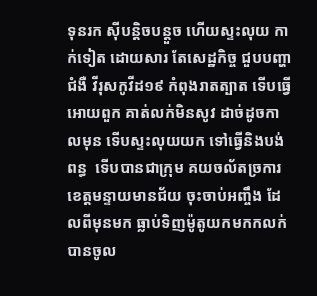ទុនរក ស៊ីបន្តិចបន្តួច ហើយស្ទះលុយ កាក់ទៀត ដោយសារ តែសេដ្ឋកិច្ច ជួបបញ្ហាជំងឺ វីរុសកូវីដ១៩ កំពុងរាតត្បាត ទើបធ្វើអោយពួក គាត់លក់មិនសូវ ដាច់ដូចកាលមុន ទើបស្ទះលុយយក ទៅធ្វើនិងបង់ពន្ធ  ទើបបានជាក្រុម គយចល័តច្រការ ខេត្តមន្ទាយមានជ័យ ចុះចាប់អញ្ចឹង ដែលពីមុនមក ធ្លាប់ទិញម៉ូតូយកមកកលក់ បានចូល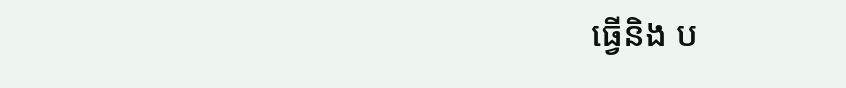ធ្វើនិង ប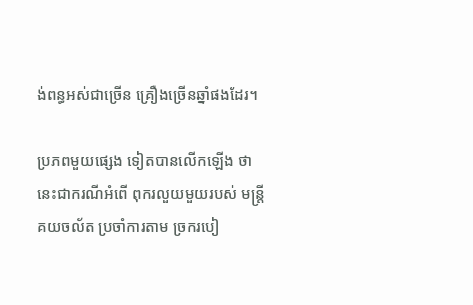ង់ពន្ធអស់ជាច្រើន គ្រឿងច្រើនឆ្នាំផងដែរ។

ប្រភពមួយផ្សេង ទៀតបានលើកឡើង ថានេះជាករណីអំពើ ពុករលួយមួយរបស់ មន្ត្រីគយចល័ត ប្រចាំការតាម ច្រករបៀ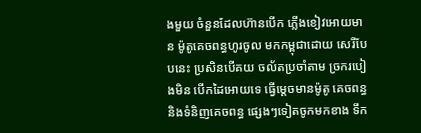ងមួយ ចំនួនដែលហ៊ានបើក ភ្លើងខៀវអោយមាន ម៉ូតូគេចពន្ធហូរចូល មកកម្ពុជាដោយ សេរីបែបនេះ ប្រសិនបើគយ ចល័តប្រចាំតាម ច្រករបៀងមិន បើកដៃអោយទេ ធ្វើម្តេចមានម៉ូតូ គេចពន្ធ និងទំនិញគេចពន្ធ ផ្សេងៗទៀតចូកមកខាង ទឹក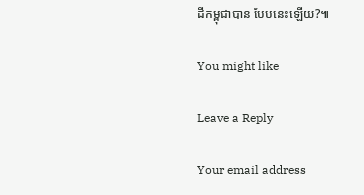ដីកម្ពុជាបាន បែបនេះឡើយ?៕

You might like

Leave a Reply

Your email address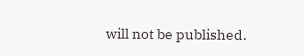will not be published.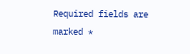Required fields are marked *